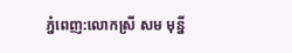ភ្នំពេញ:លោកស្រី សម មុនី្ន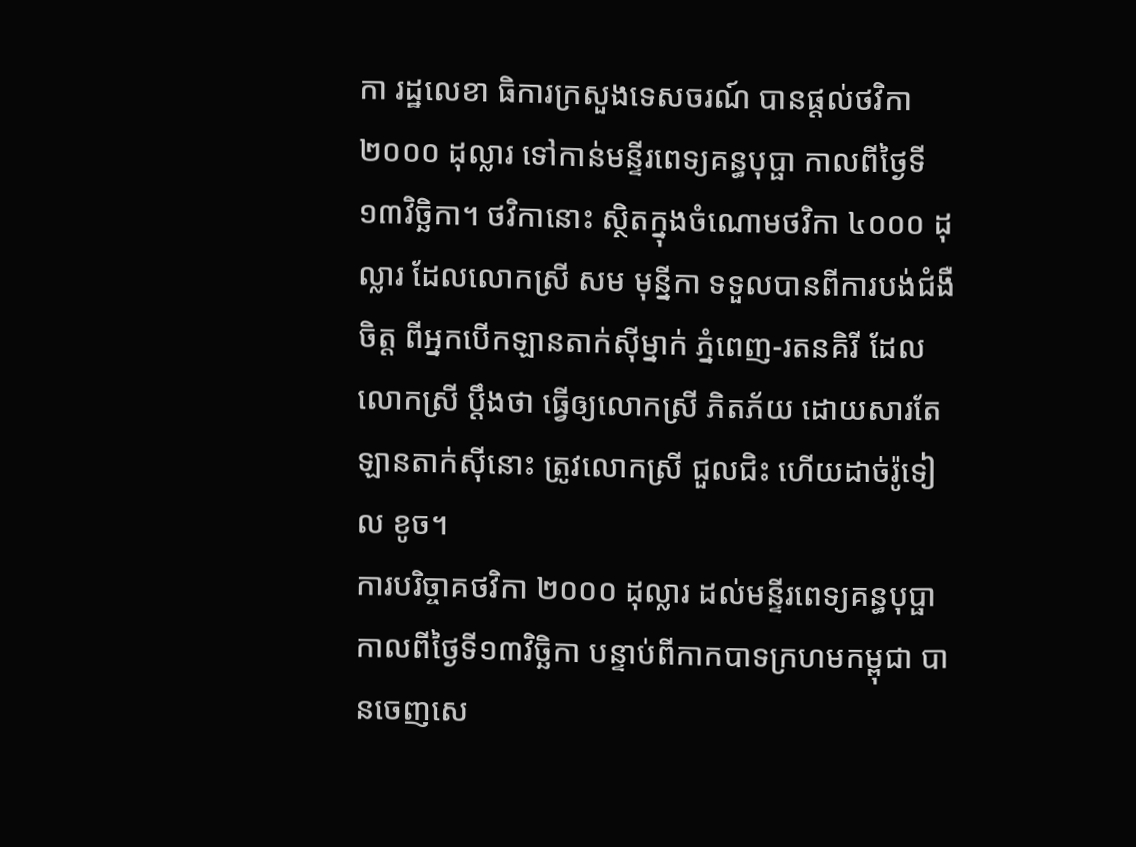កា រដ្ឋលេខា ធិការក្រសួងទេសចរណ៍ បានផ្តល់ថវិកា ២០០០ ដុល្លារ ទៅកាន់មន្ទីរពេទ្យគន្ធបុប្ផា កាលពីថ្ងៃទី១៣វិច្ឆិកា។ ថវិកានោះ ស្ថិតក្នុងចំណោមថវិកា ៤០០០ ដុល្លារ ដែលលោកស្រី សម មុនី្នកា ទទួលបានពីការបង់ជំងឺចិត្ត ពីអ្នកបើកឡានតាក់ស៊ីម្នាក់ ភ្នំពេញ-រតនគិរី ដែលលោកស្រី ប្តឹងថា ធ្វើឲ្យលោកស្រី ភិតភ័យ ដោយសារតែឡានតាក់ស៊ីនោះ ត្រូវលោកស្រី ជួលជិះ ហើយដាច់រ៉ូទៀល ខូច។
ការបរិច្ចាគថវិកា ២០០០ ដុល្លារ ដល់មន្ទីរពេទ្យគន្ធបុប្ផា កាលពីថ្ងៃទី១៣វិច្ឆិកា បន្ទាប់ពីកាកបាទក្រហមកម្ពុជា បានចេញសេ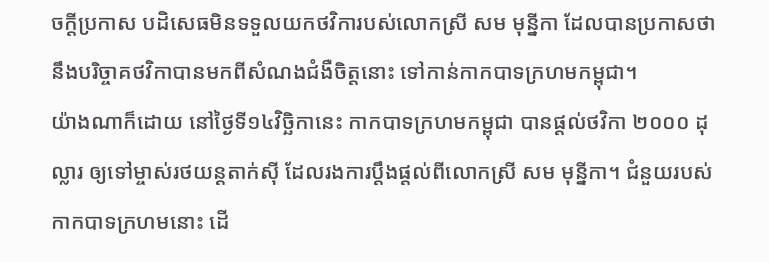ចក្តីប្រកាស បដិសេធមិនទទួលយកថវិការបស់លោកស្រី សម មុនី្នកា ដែលបានប្រកាសថា នឹងបរិច្ចាគថវិកាបានមកពីសំណងជំងឺចិត្តនោះ ទៅកាន់កាកបាទក្រហមកម្ពុជា។
យ៉ាងណាក៏ដោយ នៅថ្ងៃទី១៤វិច្ឆិកានេះ កាកបាទក្រហមកម្ពុជា បានផ្តល់ថវិកា ២០០០ ដុល្លារ ឲ្យទៅម្ចាស់រថយន្តតាក់ស៊ី ដែលរងការប្តឹងផ្តល់ពីលោកស្រី សម មុន្នីកា។ ជំនួយរបស់កាកបាទក្រហមនោះ ដើ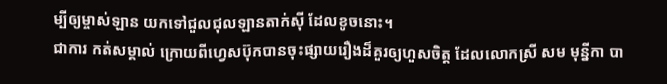ម្បីឲ្យម្ចាស់ឡាន យកទៅជួលជុលឡានតាក់ស៊ី ដែលខូចនោះ។
ជាការ កត់សម្គាល់ ក្រោយពីហ្វេសប៊ុកបានចុះផ្សាយរឿងដ៏គួរឲ្យហួសចិត្ត ដែលលោកស្រី សម មុន្នីកា បា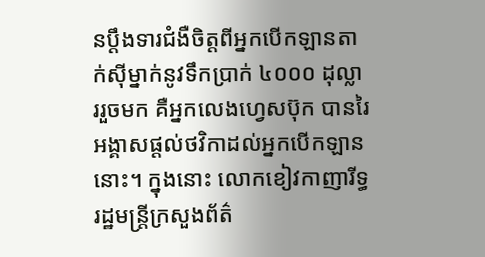នប្តឹងទារជំងឺចិត្តពីអ្នកបើកឡានតាក់ស៊ីម្នាក់នូវទឹកប្រាក់ ៤០០០ ដុល្លាររួចមក គឺអ្នកលេងហ្វេសប៊ុក បានរៃអង្គាសផ្តល់ថវិកាដល់អ្នកបើកឡាននោះ។ ក្នុងនោះ លោកខៀវកាញារីទ្ធ រដ្ឋមន្ត្រីក្រសួងព័ត៌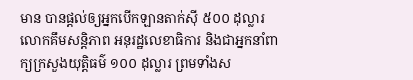មាន បានផ្តល់ឲ្យអ្នកបើកឡានតាក់ស៊ី ៥០០ ដុល្លារ លោកគឹមសន្តិភាព អនុរដ្ឋលេខាធិការ និងជាអ្នកនាំពាក្យក្រសួងយុត្តិធម៌ ១០០ ដុល្លារ ព្រមទាំងស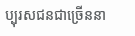ប្បុរសជនជាច្រើននា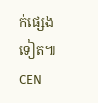ក់ផ្សេងទៀត៕ CEN